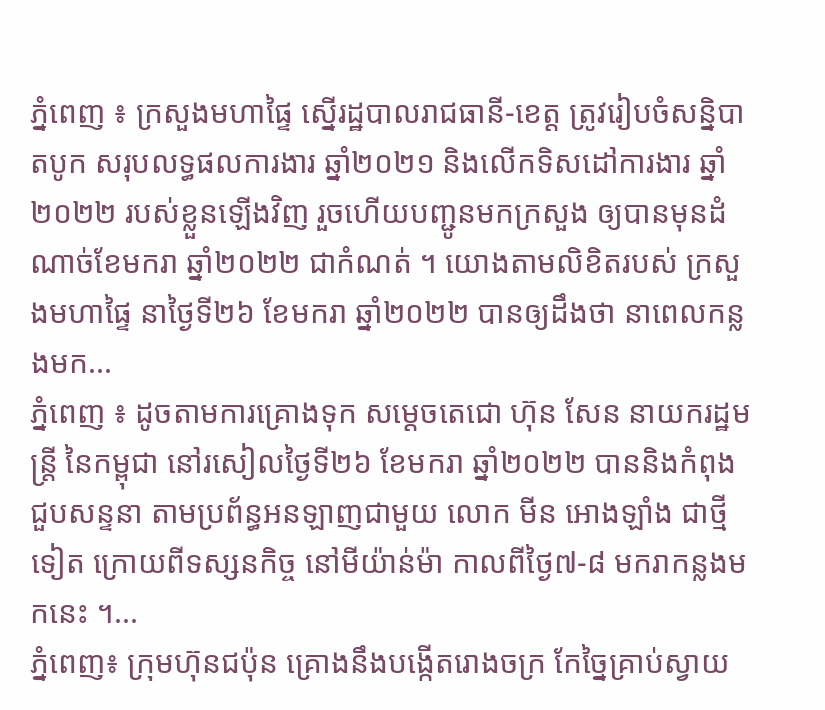ភ្នំពេញ ៖ ក្រសួងមហាផ្ទៃ ស្នើរដ្ឋបាលរាជធានី-ខេត្ត ត្រូវរៀបចំសន្និបាតបូក សរុបលទ្ធផលការងារ ឆ្នាំ២០២១ និងលើកទិសដៅការងារ ឆ្នាំ២០២២ របស់ខ្លួនឡើងវិញ រួចហើយបញ្ជូនមកក្រសួង ឲ្យបានមុនដំណាច់ខែមករា ឆ្នាំ២០២២ ជាកំណត់ ។ យោងតាមលិខិតរបស់ ក្រសួងមហាផ្ទៃ នាថ្ងៃទី២៦ ខែមករា ឆ្នាំ២០២២ បានឲ្យដឹងថា នាពេលកន្លងមក...
ភ្នំពេញ ៖ ដូចតាមការគ្រោងទុក សម្ដេចតេជោ ហ៊ុន សែន នាយករដ្ឋមន្ដ្រី នៃកម្ពុជា នៅរសៀលថ្ងៃទី២៦ ខែមករា ឆ្នាំ២០២២ បាននិងកំពុងជួបសន្ទនា តាមប្រព័ន្ធអនឡាញជាមួយ លោក មីន អោងឡាំង ជាថ្មីទៀត ក្រោយពីទស្សនកិច្ច នៅមីយ៉ាន់ម៉ា កាលពីថ្ងៃ៧-៨ មករាកន្លងមកនេះ ។...
ភ្នំពេញ៖ ក្រុមហ៊ុនជប៉ុន គ្រោងនឹងបង្កើតរោងចក្រ កែច្នៃគ្រាប់ស្វាយ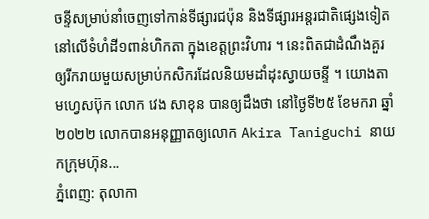ចន្ទីសម្រាប់នាំចេញទៅកាន់ទីផ្សារជប៉ុន និងទីផ្សារអន្តរជាតិផ្សេងទៀត នៅលើទំហំដី១ពាន់ហិកតា ក្នុងខេត្តព្រះវិហារ ។ នេះពិតជាដំណឹងគួរឲ្យរីករាយមួយសម្រាប់កសិករដែលនិយមដាំដុះស្វាយចន្ទី ។ យោងតាមហ្វេសប៊ុក លោក វេង សាខុន បានឲ្យដឹងថា នៅថ្ងៃទី២៥ ខែមករា ឆ្នាំ២០២២ លោកបានអនុញ្ញាតឲ្យលោក Akira Taniguchi នាយកក្រុមហ៊ុន...
ភ្នំពេញ: តុលាកា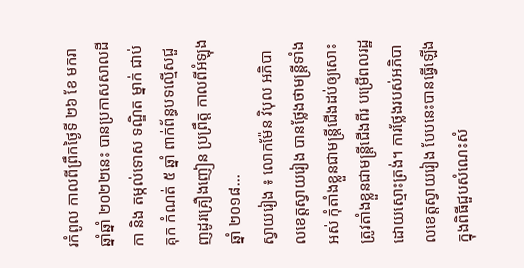រកំពូល កាលពីព្រឹកថ្ងៃទី ២៦ ខែ មករា ឆ្នាំឆ្នាំ ២០២២នេះ បានប្រកាសសាលដីកា និង តម្កល់ទោស ទណ្ឌិត ម្នាក់ ជាប់គុក កំណត់ ៥ ឆ្នាំ ពាក់ព័ន្ធបទល្មើសជួញដូរគ្រឿងញៀន ប្រព្រឹត្ត កាលពីអំឡុង ឆ្នាំ ២០១៨...
ស្វាយរៀង ៖ លោកម៉ែន វិបុល អភិបាលខេត្តស្វាយរៀង បានថ្លែងថាមន្ត្រីទាំងអស់ កុំតាំងខ្លួនជាមន្ត្រីជើងដប់ឲ្យសោះ ត្រូវតាំងខ្លួនជាមន្ត្រីជើងពីរ បម្រើពលរដ្ឋដោយស្មោះត្រង់។ ការថ្លែងរបស់អភិបាលខេត្តស្វាយរៀង បែបនេះបានធ្វើឡើងក្នុងពិធីជួបសំណេះសំ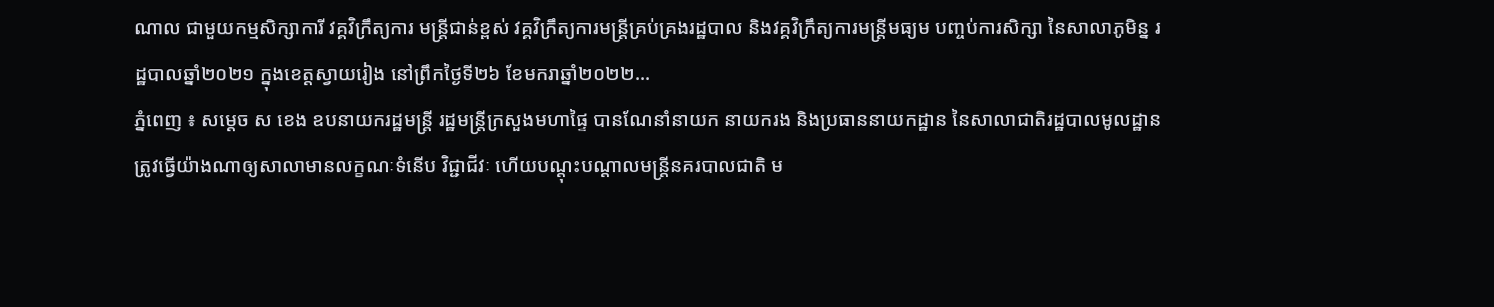ណាល ជាមួយកម្មសិក្សាការី វគ្គវិក្រឹត្យការ មន្ត្រីជាន់ខ្ពស់ វគ្គវិក្រឹត្យការមន្ត្រីគ្រប់គ្រងរដ្ឋបាល និងវគ្គវិក្រឹត្យការមន្ត្រីមធ្យម បញ្ចប់ការសិក្សា នៃសាលាភូមិន្ន រដ្ឋបាលឆ្នាំ២០២១ ក្នុងខេត្តស្វាយរៀង នៅព្រឹកថ្ងៃទី២៦ ខែមករាឆ្នាំ២០២២...
ភ្នំពេញ ៖ សម្ដេច ស ខេង ឧបនាយករដ្ឋមន្ដ្រី រដ្ឋមន្ដ្រីក្រសួងមហាផ្ទៃ បានណែនាំនាយក នាយករង និងប្រធាននាយកដ្ឋាន នៃសាលាជាតិរដ្ឋបាលមូលដ្ឋាន ត្រូវធ្វើយ៉ាងណាឲ្យសាលាមានលក្ខណៈទំនើប វិជ្ជាជីវៈ ហើយបណ្ដុះបណ្ដាលមន្ត្រីនគរបាលជាតិ ម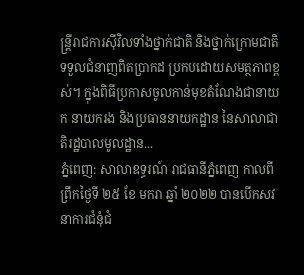ន្ត្រីរាជការស៊ីវិលទាំងថ្នាក់ជាតិ និងថ្នាក់ក្រោមជាតិ ទទួលជំនាញពិតប្រាកដ ប្រកបដោយសមត្ថភាពខ្ពស់។ ក្នុងពិធីប្រកាសចូលកាន់មុខតំណែងជានាយក នាយករង និងប្រធាននាយកដ្ឋាន នៃសាលាជាតិរដ្ឋបាលមូលដ្ឋាន...
ភ្នំពេញ: សាលាឧទ្ធរណ៍ រាជធានីភ្នំពេញ កាលពីព្រឹកថ្ងៃទី ២៥ ខែ មករា ឆ្នាំ ២០២២ បានបើកសវនាការជំនុំជំ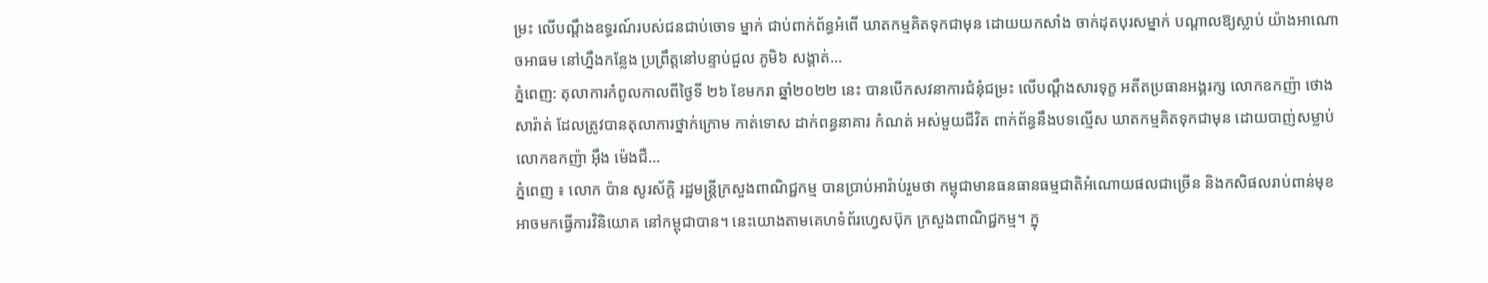ម្រះ លើបណ្ដឹងឧទ្ធរណ៍របស់ជនជាប់ចោទ ម្នាក់ ជាប់ពាក់ព័ន្ធអំពើ ឃាតកម្មគិតទុកជាមុន ដោយយកសាំង ចាក់ដុតបុរសម្នាក់ បណ្ដាលឱ្យស្លាប់ យ៉ាងអាណោចអាធម នៅហ្នឹងកន្លែង ប្រព្រឹត្តនៅបន្ទាប់ជួល ភូមិ៦ សង្តាត់...
ភ្នំពេញ: តុលាការកំពូលកាលពីថ្ងៃទី ២៦ ខែមករា ឆ្នាំ២០២២ នេះ បានបើកសវនាការជំនុំជម្រះ លើបណ្តឹងសារទុក្ខ អតីតប្រធានអង្គរក្ស លោកឧកញ៉ា ថោង សារ៉ាត់ ដែលត្រូវបានតុលាការថ្នាក់ក្រោម កាត់ទោស ដាក់ពន្ធនាគារ កំណត់ អស់មួយជីវិត ពាក់ព័ន្ធនឹងបទល្មើស ឃាតកម្មគិតទុកជាមុន ដោយបាញ់សម្លាប់លោកឧកញ៉ា អ៊ឹង ម៉េងជឺ...
ភ្នំពេញ ៖ លោក ប៉ាន សូរស័ក្តិ រដ្ឋមន្រ្តីក្រសួងពាណិជ្ជកម្ម បានប្រាប់អារ៉ាប់រួមថា កម្ពុជាមានធនធានធម្មជាតិអំណោយផលជាច្រើន និងកសិផលរាប់ពាន់មុខ អាចមកធ្វើការវិនិយោគ នៅកម្ពុជាបាន។ នេះយោងតាមគេហទំព័រហ្វេសប៊ុក ក្រសួងពាណិជ្ជកម្ម។ ក្នុ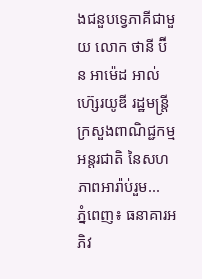ងជនួបទ្វេភាគីជាមួយ លោក ថានី ប៊ីន អាម៉េដ អាល់ ហ៊្សេរយូឌី រដ្ឋមន្រ្តីក្រសួងពាណិជ្ជកម្មអន្តរជាតិ នៃសហភាពអារ៉ាប់រួម...
ភ្នំពេញ៖ ធនាគារអភិវ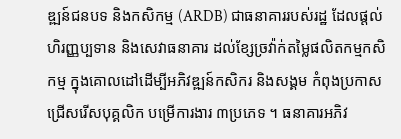ឌ្ឍន៍ជនបទ និងកសិកម្ម (ARDB) ជាធនាគាររបស់រដ្ឋ ដែលផ្តល់ហិរញ្ញប្បទាន និងសេវាធនាគារ ដល់ខ្សែច្រវ៉ាក់តម្លៃផលិតកម្មកសិកម្ម ក្នុងគោលដៅដើម្បីអភិវឌ្ឍន៍កសិករ និងសង្គម កំពុងប្រកាសជ្រើសរើសបុគ្គលិក បម្រើការងារ ៣ប្រភេទ ។ ធនាគារអភិវ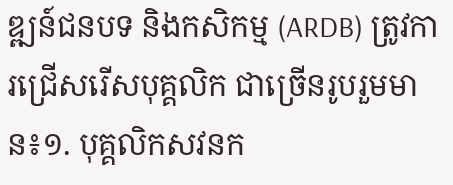ឌ្ឍន៍ជនបទ និងកសិកម្ម (ARDB) ត្រូវការជ្រើសរើសបុគ្គលិក ជាច្រើនរូបរួមមាន៖១. បុគ្គលិកសវនក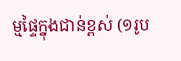ម្មផ្ទៃក្នុងជាន់ខ្ពស់ (១រូប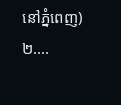នៅភ្នំពេញ)២....